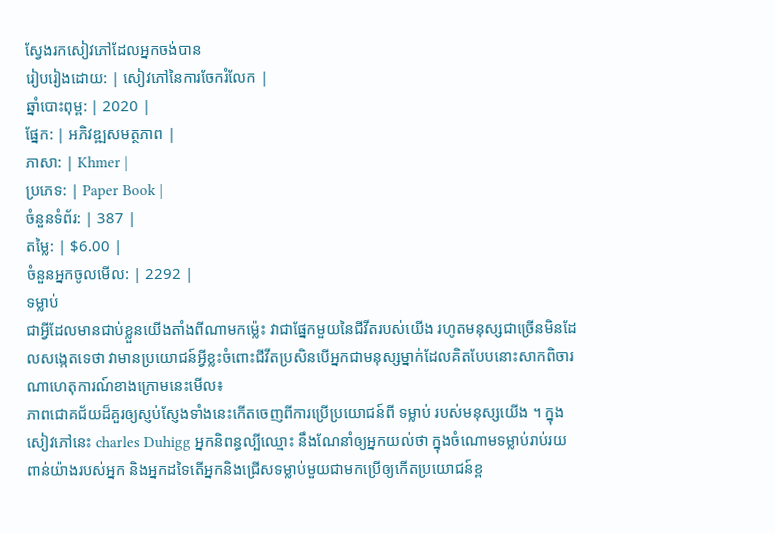ស្វែងរកសៀវភៅដែលអ្នកចង់បាន
រៀបរៀងដោយ: | សៀវភៅនៃការចែករំលែក |
ឆ្នាំបោះពុម្ព: | 2020 |
ផ្នែក: | អភិវឌ្ឍសមត្ថភាព |
ភាសា: | Khmer |
ប្រភេទ: | Paper Book |
ចំនួនទំព័រ: | 387 |
តម្លៃ: | $6.00 |
ចំនួនអ្នកចូលមើល: | 2292 |
ទម្លាប់
ជាអ្វីដែលមានជាប់ខ្លួនយើងតាំងពីណាមកម្ល៉េះ វាជាផ្នែកមួយនៃជីវីតរបស់យើង រហូតមនុស្សជាច្រើនមិនដែលសង្កេតទេថា វាមានប្រយោជន៍អ្វីខ្លះចំពោះជីវីតប្រសិនបើអ្នកជាមនុស្សម្នាក់ដែលគិតបែបនោះសាកពិចារណាហេតុការណ៍ខាងក្រោមនេះមើល៖
ភាពជោគជ័យដ៏គួរឲ្យស្ញប់ស្ញែងទាំងនេះកើតចេញពីការប្រើប្រយោជន៍ពី ទម្លាប់ របស់មនុស្សយើង ។ ក្នុងសៀវភៅនេះ charles Duhigg អ្នកនិពន្ធល្បីឈ្មោះ នឹងណែនាំឲ្យអ្នកយល់ថា ក្នុងចំណោមទម្លាប់រាប់រយពាន់យ៉ាងរបស់អ្នក និងអ្នកដទៃតើអ្នកនិងជ្រើសទម្លាប់មួយជាមកប្រើឲ្យកើតប្រយោជន៍ខ្ព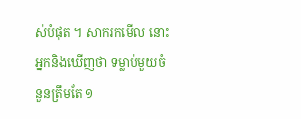ស់បំផុត ។ សាករកមើល នោះអ្នកនិងឃើញថា ទម្លាប់មួយចំនួនត្រឹមតែ ១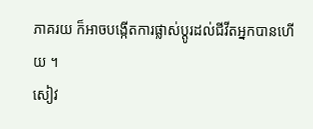ភាគរយ ក៏អាចបង្កើតការផ្លាស់ប្តូរដល់ជីវីតអ្នកបានហើយ ។
សៀវ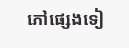ភៅផ្សេងទៀ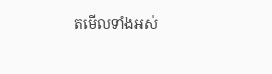តមើលទាំងអស់